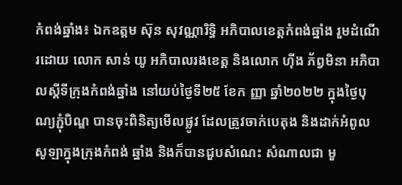កំពង់ឆ្នាំង៖ ឯកឧត្តម ស៊ុន សុវណ្ណារិទ្ធិ អភិបាលខេត្តកំពង់ឆ្នាំង រួមដំណើរដោយ លោក សាន់ យូ អភិបាលរងខេត្ត និងលោក ហ៊ីង ភ័ព្វមិនា អភិបាលស្តីទីក្រុងកំពង់ឆ្នាំង នៅយប់ថ្ងៃទី២៥ ខែក ញ្ញា ឆ្នាំ២០២២ ក្នុងថ្ងៃបុណ្យភ្ជុំបិណ្ឌ បានចុះពិនិត្យមេីលផ្លូវ ដែលត្រូវចាក់បេតុង និងដាក់អំពូលសូឡាក្នុងក្រុងកំពង់ ឆ្នាំង និងក៏បានជួបសំណេះ សំណាលជា មួ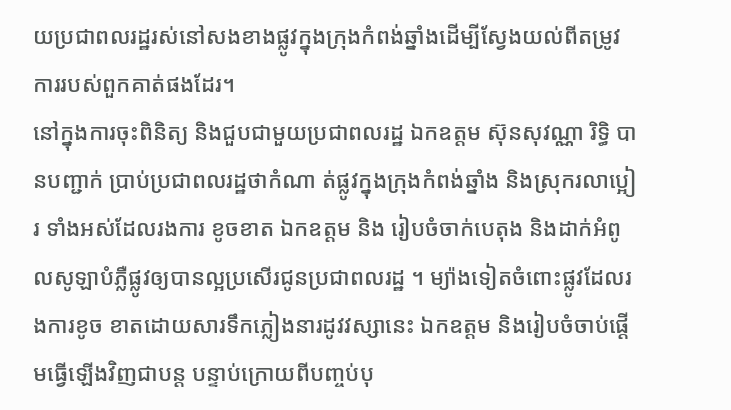យប្រជាពលរដ្ឋរស់នៅសងខាងផ្លូវក្នុងក្រុងកំពង់ឆ្នាំងដើម្បីស្វែងយល់ពីតម្រូវការរបស់ពួកគាត់ផងដែរ។
នៅក្នុងការចុះពិនិត្យ និងជួបជាមួយប្រជាពលរដ្ឋ ឯកឧត្តម ស៊ុនសុវណ្ណា រិទ្ធិ បានបញ្ជាក់ ប្រាប់ប្រជាពលរដ្ឋថាកំណា ត់ផ្លូវក្នុងក្រុងកំពង់ឆ្នាំង និងស្រុករលាប្អៀរ ទាំងអស់ដែលរងការ ខូចខាត ឯកឧត្តម និង រៀបចំចាក់បេតុង និងដាក់អំពូលសូឡាបំភ្លឺផ្លូវឲ្យបានល្អប្រសើរជូនប្រជាពលរដ្ឋ ។ ម្យ៉ាងទៀតចំពោះផ្លូវដែលរងការខូច ខាតដោយសារទឹកភ្លៀងនារដូវវស្សានេះ ឯកឧត្តម និងរៀបចំចាប់ផ្ដើមធ្វើឡើងវិញជាបន្ត បន្ទាប់ក្រោយពីបញ្ចប់បុ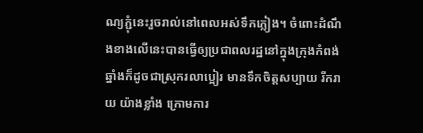ណ្យភ្ជុំនេះរួចរាល់នៅពេលអស់ទឹកភ្លៀង។ ចំពោះដំណឹងខាងលើនេះបានធ្វើឲ្យប្រជាពលរដ្ឋនៅក្នុងក្រុងកំពង់ឆ្នាំងក៏ដូចជាស្រុករលាប្អៀរ មានទឹកចិត្តសប្បាយ រីករាយ យ៉ាងខ្លាំង ក្រោមការ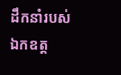ដឹកនាំរបស់ឯកឧត្ត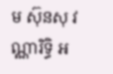ម ស៊ុនសុ វណ្ណារិទ្ធិ អ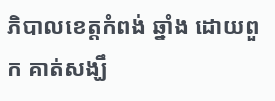ភិបាលខេត្តកំពង់ ឆ្នាំង ដោយពួក គាត់សង្ឃឹ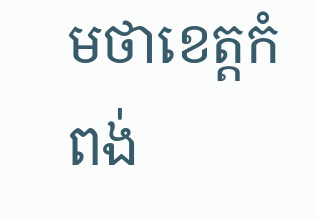មថាខេត្តកំពង់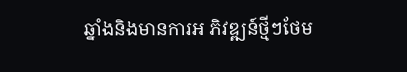ឆ្នាំងនិងមានការអ ភិវឌ្ឍន៍ថ្មីៗថែម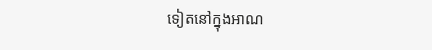ទៀតនៅក្នុងអាណ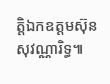ត្តិឯកឧត្តមស៊ុនសុវណ្ណារិទ្ធ៕